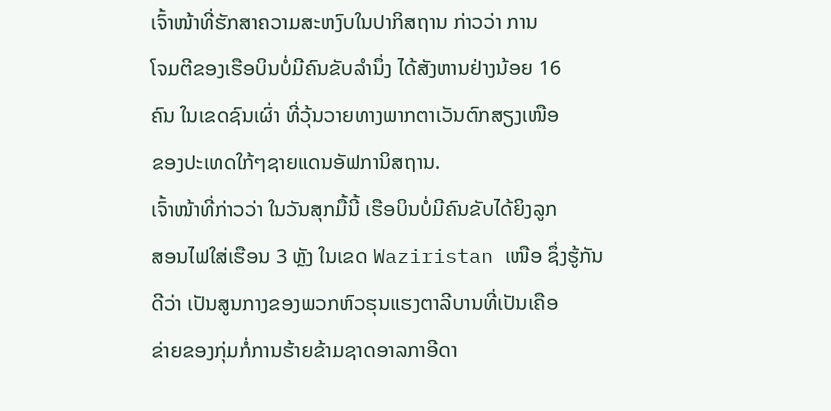ເຈົ້າໜ້າທີ່ຮັກສາຄວາມສະຫງົບໃນປາກິສຖານ ກ່າວວ່າ ການ
ໂຈມຕີຂອງເຮືອບິນບໍ່ມີຄົນຂັບລຳນຶ່ງ ໄດ້ສັງຫານຢ່າງນ້ອຍ 16
ຄົນ ໃນເຂດຊົນເຜົ່າ ທີ່ວຸ້ນວາຍທາງພາກຕາເວັນຕົກສຽງເໜືອ
ຂອງປະເທດໃກ້ໆຊາຍແດນອັຟການິສຖານ.
ເຈົ້າໜ້າທີ່ກ່າວວ່າ ໃນວັນສຸກມື້ນີ້ ເຮືອບິນບໍ່ມີຄົນຂັບໄດ້ຍິງລູກ
ສອນໄຟໃສ່ເຮືອນ 3 ຫຼັງ ໃນເຂດ Waziristan ເໜືອ ຊຶ່ງຮູ້ກັນ
ດີວ່າ ເປັນສູນກາງຂອງພວກຫົວຮຸນແຮງຕາລີບານທີ່ເປັນເຄືອ
ຂ່າຍຂອງກຸ່ມກໍ່ການຮ້າຍຂ້າມຊາດອາລກາອີດາ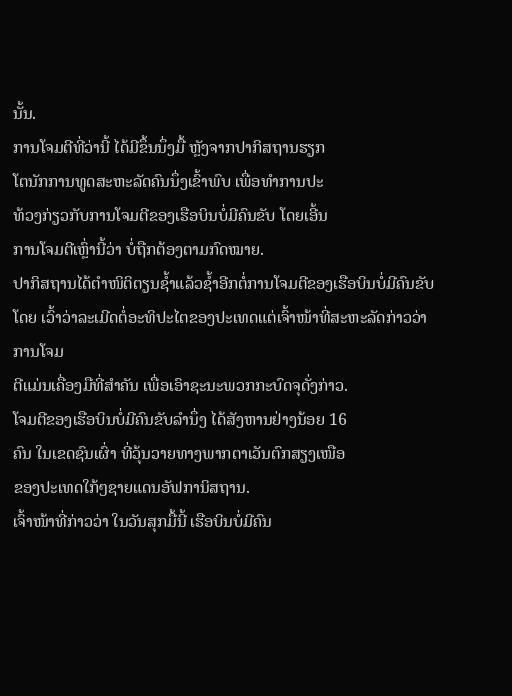ນັ້ນ.
ການໂຈມຕີທີ່ວ່ານີ້ ໄດ້ມີຂຶ້ນນຶ່ງມື້ ຫຼັງຈາກປາກິສຖານຮຽກ
ໂຕນັກການທູດສະຫະລັດຄົນນຶ່ງເຂົ້າພົບ ເພື່ອທຳການປະ
ທ້ວງກ່ຽວກັບການໂຈມຕີຂອງເຮືອບິນບໍ່ມີຄົນຂັບ ໂດຍເອີ້ນ
ການໂຈມຕີເຫຼົ່ານີ້ວ່າ ບໍ່ຖືກຕ້ອງຕາມກົດໝາຍ.
ປາກິສຖານໄດ້ຕຳໜິຕິຕຽນຊໍ້າແລ້ວຊໍ້າອີກຕໍ່ການໂຈມຕີຂອງເຮືອບິນບໍ່ມີຄົນຂັບໂດຍ ເວົ້າວ່າລະເມີດຕໍ່ອະທິປະໄຕຂອງປະເທດແຕ່ເຈົ້າໜ້າທີ່ສະຫະລັດກ່າວວ່າການໂຈມ
ຕີແມ່ນເຄື່ອງມືທີ່ສຳຄັນ ເພື່ອເອົາຊະນະພວກກະບົດຈຸດັ່ງກ່າວ.
ໂຈມຕີຂອງເຮືອບິນບໍ່ມີຄົນຂັບລຳນຶ່ງ ໄດ້ສັງຫານຢ່າງນ້ອຍ 16
ຄົນ ໃນເຂດຊົນເຜົ່າ ທີ່ວຸ້ນວາຍທາງພາກຕາເວັນຕົກສຽງເໜືອ
ຂອງປະເທດໃກ້ໆຊາຍແດນອັຟການິສຖານ.
ເຈົ້າໜ້າທີ່ກ່າວວ່າ ໃນວັນສຸກມື້ນີ້ ເຮືອບິນບໍ່ມີຄົນ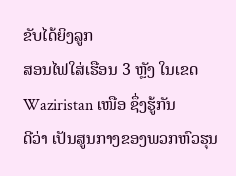ຂັບໄດ້ຍິງລູກ
ສອນໄຟໃສ່ເຮືອນ 3 ຫຼັງ ໃນເຂດ Waziristan ເໜືອ ຊຶ່ງຮູ້ກັນ
ດີວ່າ ເປັນສູນກາງຂອງພວກຫົວຮຸນ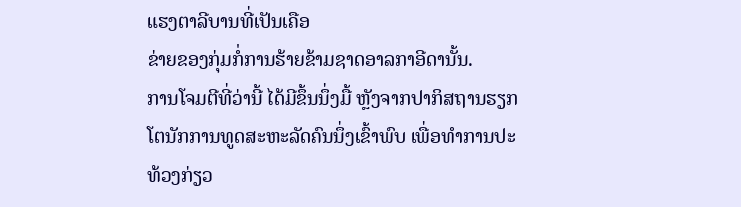ແຮງຕາລີບານທີ່ເປັນເຄືອ
ຂ່າຍຂອງກຸ່ມກໍ່ການຮ້າຍຂ້າມຊາດອາລກາອີດານັ້ນ.
ການໂຈມຕີທີ່ວ່ານີ້ ໄດ້ມີຂຶ້ນນຶ່ງມື້ ຫຼັງຈາກປາກິສຖານຮຽກ
ໂຕນັກການທູດສະຫະລັດຄົນນຶ່ງເຂົ້າພົບ ເພື່ອທຳການປະ
ທ້ວງກ່ຽວ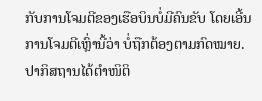ກັບການໂຈມຕີຂອງເຮືອບິນບໍ່ມີຄົນຂັບ ໂດຍເອີ້ນ
ການໂຈມຕີເຫຼົ່ານີ້ວ່າ ບໍ່ຖືກຕ້ອງຕາມກົດໝາຍ.
ປາກິສຖານໄດ້ຕຳໜິຕິ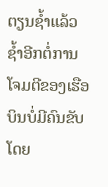ຕຽນຊໍ້າແລ້ວຊໍ້າອີກຕໍ່ການໂຈມຕີຂອງເຮືອບິນບໍ່ມີຄົນຂັບໂດຍ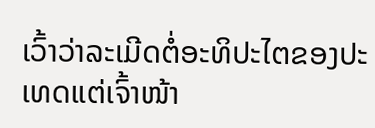ເວົ້າວ່າລະເມີດຕໍ່ອະທິປະໄຕຂອງປະເທດແຕ່ເຈົ້າໜ້າ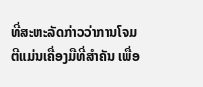ທີ່ສະຫະລັດກ່າວວ່າການໂຈມ
ຕີແມ່ນເຄື່ອງມືທີ່ສຳຄັນ ເພື່ອ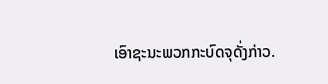ເອົາຊະນະພວກກະບົດຈຸດັ່ງກ່າວ.